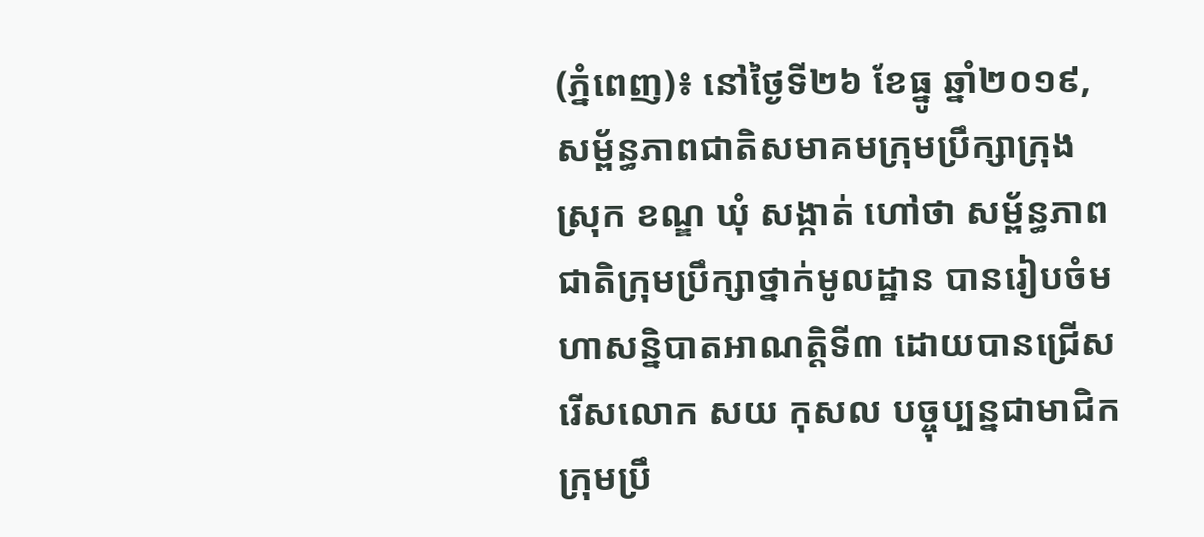(ភ្នំពេញ)៖ នៅថ្ងៃទី២៦ ខែធ្នូ ឆ្នាំ២០១៩, សម្ព័ន្ធភាពជាតិសមាគមក្រុមប្រឹក្សាក្រុង ស្រុក ខណ្ឌ ឃុំ សង្កាត់ ហៅថា សម្ព័ន្ធភាពជាតិក្រុមប្រឹក្សាថ្នាក់មូលដ្ឋាន បានរៀបចំមហាសន្និបាតអាណត្តិទី៣ ដោយបានជ្រើសរើសលោក សយ កុសល បច្ចុប្បន្នជាមាជិកក្រុមប្រឹ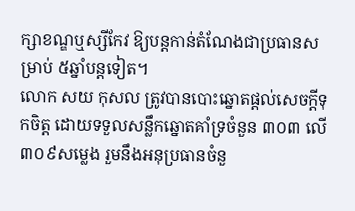ក្សាខណ្ឌឬស្សីកែវ ឱ្យបន្តកាន់តំណែងជាប្រធានសម្រាប់ ៥ឆ្នាំបន្តទៀត។
លោក សយ កុសល ត្រូវបានបោះឆ្នោតផ្តល់សេចក្តីទុកចិត្ត ដោយទទួលសន្លឹកឆ្នោតគាំទ្រចំនួន ៣០៣ លើ ៣០៩សម្លេង រួមនឹងអនុប្រធានចំនួ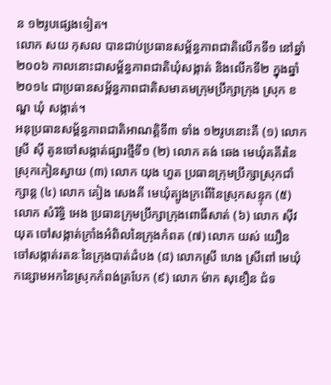ន ១២រូបផ្សេងទៀត។
លោក សយ កុសល បានជាប់ប្រធានសម្ព័ន្ធភាពជាតិលើកទី១ នៅឆ្នាំ២០០៦ កាលនោះជាសម្ព័ន្ធភាពជាតិឃុំសង្កាត់ និងលើកទី២ ក្នុងឆ្នាំ២០១៤ ជាប្រធានសម្ព័ន្ធភាពជាតិសមាគមក្រុមប្រឹក្សាក្រុង ស្រុក ខណ្ឌ ឃុំ សង្កាត់។
អនុប្រធានសម្ព័ន្ធភាពជាតិអាណត្តិទី៣ ទាំង ១២រូបនោះគឺ (១) លោកស្រី ស៊ី តូនចៅសង្កាត់ផ្សារថ្មីទី១ (២) លោក គង់ ឆេង មេឃុំគគីរនៃស្រុកកៀនស្វាយ (៣) លោក យុង ហួត ប្រធានក្រុមប្រឹក្សាស្រុកជាំក្សាន្ត (៤) លោក គៀង សេងគី មេឃុំត្បូងក្រពើនៃស្រុកសន្ទុក (៥) លោក សំរិទ្ធិ អេង ប្រធានក្រុមប្រឹក្សាក្រុងពោធិ៍សាត់ (៦) លោក ស៊ីវ យុត ចៅសង្កាត់ក្រាំងអំពិលនៃក្រុងកំពត (៧) លោក យស់ យឿន ចៅសង្កាត់រតនៈនៃក្រុងបាត់ដំបង (៨) លោកស្រី ហេង ស្រីពៅ មេឃុំកន្សោមអកនៃស្រុកកំពង់ត្របែក (៩) លោក ម៉ាក សុខឿន ជំទ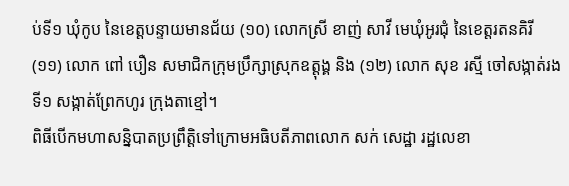ប់ទី១ ឃុំកូប នៃខេត្តបន្ទាយមានជ័យ (១០) លោកស្រី ខាញ់ សាវី មេឃុំអូរជុំ នៃខេត្តរតនគិរី (១១) លោក ពៅ បឿន សមាជិកក្រុមប្រឹក្សាស្រុកឧត្តុង្គ និង (១២) លោក សុខ រស្មី ចៅសង្កាត់រងទី១ សង្កាត់ព្រែកហូរ ក្រុងតាខ្មៅ។
ពិធីបើកមហាសន្និបាតប្រព្រឹត្តិទៅក្រោមអធិបតីភាពលោក សក់ សេដ្ឋា រដ្ឋលេខា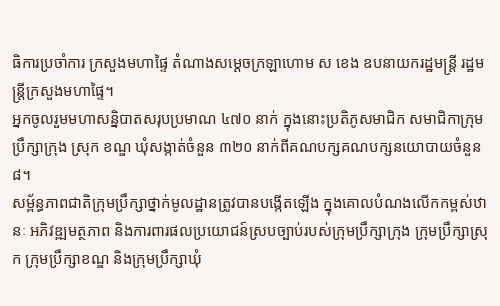ធិការប្រចាំការ ក្រសួងមហាផ្ទៃ តំណាងសម្តេចក្រឡាហោម ស ខេង ឧបនាយករដ្ឋមន្រ្តី រដ្ឋមន្រ្តីក្រសួងមហាផ្ទៃ។
អ្នកចូលរួមមហាសន្និបាតសរុបប្រមាណ ៤៧០ នាក់ ក្នុងនោះប្រតិភូសមាជិក សមាជិកាក្រុមប្រឹក្សាក្រុង ស្រុក ខណ្ឌ ឃុំសង្កាត់ចំនួន ៣២០ នាក់ពីគណបក្សគណបក្សនយោបាយចំនួន៨។
សម្ព័ន្ធភាពជាតិក្រុមប្រឹក្សាថ្នាក់មូលដ្ឋានត្រូវបានបង្កើតឡើង ក្នុងគោលបំណងលើកកម្ពស់ឋានៈ អភិវឌ្ឍមត្ថភាព និងការពារផលប្រយោជន៍ស្របច្បាប់របស់ក្រុមប្រឹក្សាក្រុង ក្រុមប្រឹក្សាស្រុក ក្រុមប្រឹក្សាខណ្ឌ និងក្រុមប្រឹក្សាឃុំ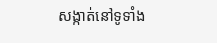សង្កាត់នៅទូទាំង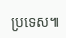ប្រទេស៕